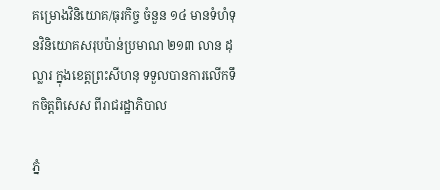គម្រោងវិនិយោគ/ធុរកិច្ច ចំនួន ១៤ មានទំហំទុនវិនិយោគសរុបប៉ាន់ប្រមាណ ២១៣ លាន ដុល្លារ ក្នុងខេត្តព្រះសីហនុ ទទួលបានការលើកទឹកចិត្តពិសេស ពីរាជរដ្ឋាភិបាល

ភ្នំ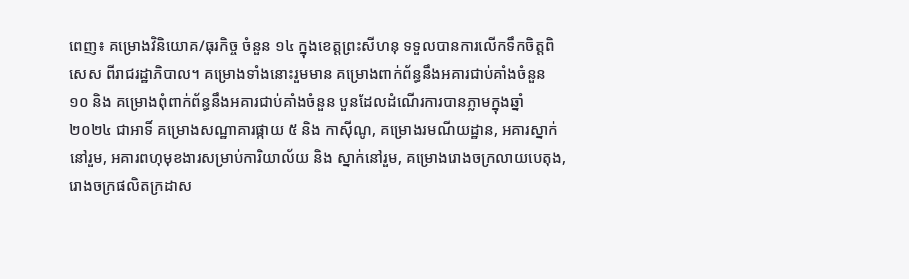ពេញ៖ គម្រោងវិនិយោគ/ធុរកិច្ច ចំនួន ១៤ ក្នុងខេត្តព្រះសីហនុ ទទួលបានការលើកទឹកចិត្តពិសេស ពីរាជរដ្ឋាភិបាល។ គម្រោងទាំងនោះរួមមាន គម្រោងពាក់ព័ន្ធនឹងអគារជាប់គាំងចំនួន ១០ និង គម្រោងពុំពាក់ព័ន្ធនឹងអគារជាប់គាំងចំនួន បួនដែលដំណើរការបានភ្លាមក្នុងឆ្នាំ ២០២៤ ជាអាទិ៍ គម្រោងសណ្ឋាគារផ្កាយ ៥ និង កាស៊ីណូ, គម្រោងរមណីយដ្ឋាន, អគារស្នាក់នៅរួម, អគារពហុមុខងារសម្រាប់ការិយាល័យ និង ស្នាក់នៅរួម, គម្រោងរោងចក្រលាយបេតុង, រោងចក្រផលិតក្រដាស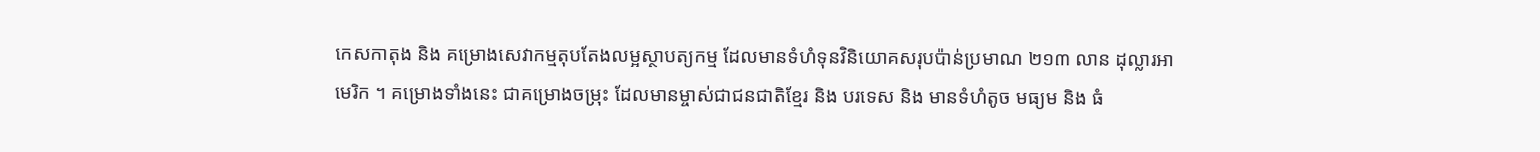កេសកាតុង និង គម្រោងសេវាកម្មតុបតែងលម្អស្ថាបត្យកម្ម ដែលមានទំហំទុនវិនិយោគសរុបប៉ាន់ប្រមាណ ២១៣ លាន ដុល្លារអាមេរិក ។ គម្រោងទាំងនេះ ជាគម្រោងចម្រុះ ដែលមានម្ចាស់ជាជនជាតិខ្មែរ និង បរទេស និង មានទំហំតូច មធ្យម និង ធំ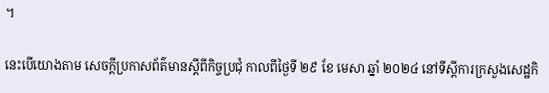។

នេះបើយោងតាម សេចក្តីប្រកាសព័ត៌មានស្តីពីកិច្ចប្រជុំ កាលពីថ្ងៃទី ២៩ ខែ មេសា ឆ្នាំ ២០២៤ នៅទីស្តីការក្រសួងសេដ្ឋកិ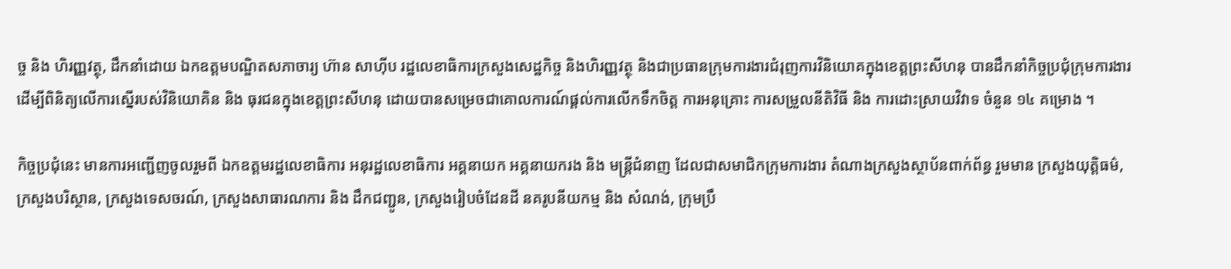ច្ច និង ហិរញ្ញវត្ថុ, ដឹកនាំដោយ ឯកឧត្តមបណ្ឌិតសភាចារ្យ ហ៊ាន សាហ៊ីប រដ្ឋលេខាធិការក្រសួងសេដ្ឋកិច្ច និងហិរញ្ញវត្ថុ និងជាប្រធានក្រុមការងារជំរុញការវិនិយោគក្នុងខេត្តព្រះសីហនុ បានដឹកនាំកិច្ចប្រជុំក្រុមការងារ ដើម្បីពិនិត្យលើការស្នើរបស់វិនិយោគិន និង ធុរជនក្នុងខេត្តព្រះសីហនុ ដោយបានសម្រេចជាគោលការណ៍ផ្តល់ការលើកទឹកចិត្ត ការអនុគ្រោះ ការសម្រួលនីតិវិធី និង ការដោះស្រាយវិវាទ ចំនួន ១៤ គម្រោង ។

កិច្ចប្រជុំនេះ មានការអញ្ជើញចូលរួមពី ឯកឧត្តមរដ្ឋលេខាធិការ អនុរដ្ឋលេខាធិការ អគ្គនាយក អគ្គនាយករង និង មន្ត្រីជំនាញ ដែលជាសមាជិកក្រុមការងារ តំណាងក្រសួងស្ថាប័នពាក់ព័ន្ធ រួមមាន ក្រសួងយុត្តិធម៌, ក្រសួងបរិស្ថាន, ក្រសួងទេសចរណ៍, ក្រសួងសាធារណការ និង ដឹកជញ្ជូន, ក្រសួងរៀបចំដែនដី នគរូបនីយកម្ម និង សំណង់, ក្រុមប្រឹ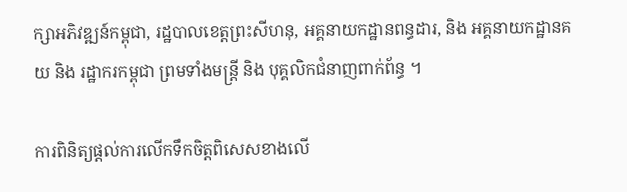ក្សាអភិវឌ្ឍន៍កម្ពុជា, រដ្ឋបាលខេត្តព្រះសីហនុ, អគ្គនាយកដ្ឋានពន្ធដារ, និង អគ្គនាយកដ្ឋានគយ និង រដ្ឋាករកម្ពុជា ព្រមទាំងមន្រ្តី និង បុគ្គលិកជំនាញពាក់ព័ន្ធ ។

ការពិនិត្យផ្តល់ការលើកទឹកចិត្តពិសេសខាងលើ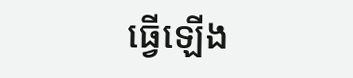ធ្វើឡើង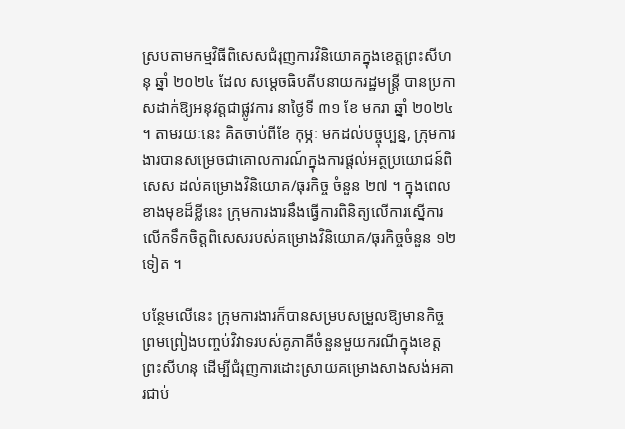ស្របតាមកម្មវិធីពិសេសជំរុញការវិនិយោគក្នុងខេត្តព្រះសីហនុ ឆ្នាំ ២០២៤ ដែល សម្តេចធិបតីបនាយករដ្ឋមន្ត្រី បានប្រកាសដាក់ឱ្យអនុវត្តជាផ្លូវការ នាថ្ងៃទី ៣១ ខែ មករា ឆ្នាំ ២០២៤ ។ តាមរយៈនេះ គិតចាប់ពីខែ កុម្ភៈ មកដល់បច្ចុប្បន្ន, ក្រុមការងារបានសម្រេចជាគោលការណ៍ក្នុងការផ្តល់អត្ថប្រយោជន៍ពិសេស ដល់គម្រោងវិនិយោគ/ធុរកិច្ច ចំនួន ២៧ ។ ក្នុងពេលខាងមុខដ៏ខ្លីនេះ ក្រុមការងារនឹងធ្វើការពិនិត្យលើការស្នើការលើកទឹកចិត្តពិសេសរបស់គម្រោងវិនិយោគ/ធុរកិច្ចចំនួន ១២ ទៀត ។

បន្ថែមលើនេះ ក្រុមការងារក៏បានសម្របសម្រួលឱ្យមានកិច្ចព្រមព្រៀងបញ្ចប់វិវាទរបស់គូភាគីចំនួនមួយករណីក្នុងខេត្តព្រះសីហនុ ដើម្បីជំរុញការដោះស្រាយគម្រោងសាងសង់អគារជាប់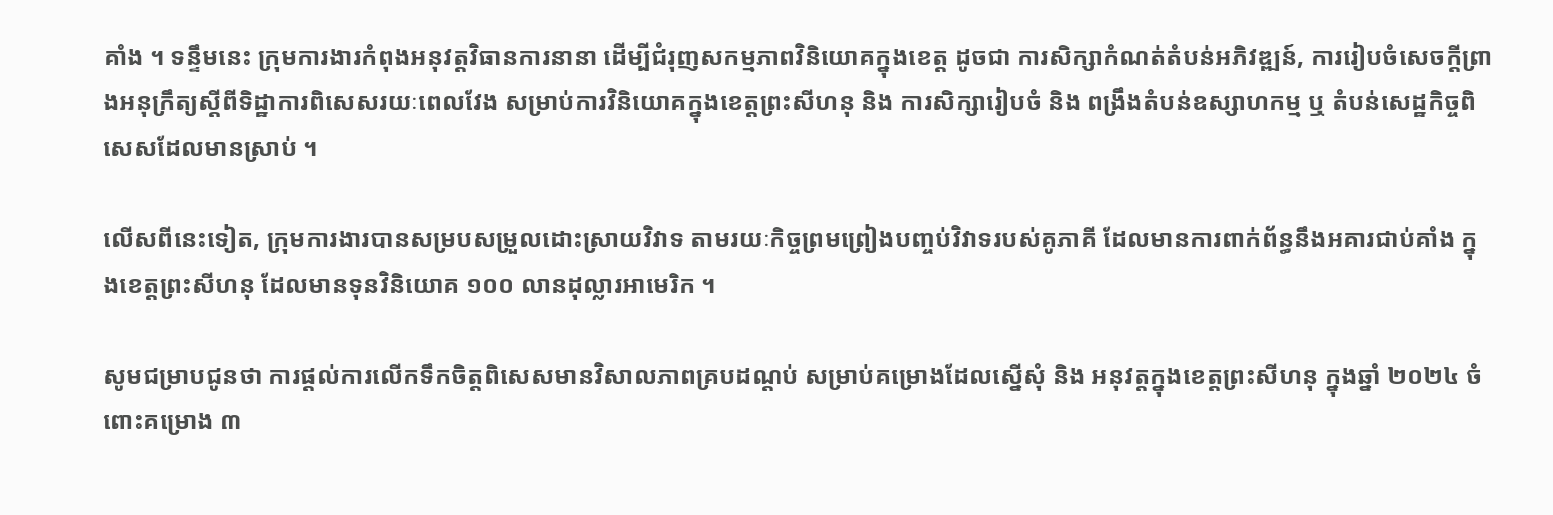គាំង ។ ទន្ទឹមនេះ ក្រុមការងារកំពុងអនុវត្តវិធានការនានា ដើម្បីជំរុញសកម្មភាពវិនិយោគក្នុងខេត្ត ដូចជា ការសិក្សាកំណត់តំបន់អភិវឌ្ឍន៍, ការរៀបចំសេចក្តីព្រាងអនុក្រឹត្យស្តីពីទិដ្ឋាការពិសេសរយៈពេលវែង សម្រាប់ការវិនិយោគក្នុងខេត្តព្រះសីហនុ និង ការសិក្សារៀបចំ និង ពង្រឹងតំបន់ឧស្សាហកម្ម ឬ តំបន់សេដ្ឋកិច្ចពិសេសដែលមានស្រាប់ ។

លើសពីនេះទៀត, ក្រុមការងារបានសម្របសម្រួលដោះស្រាយវិវាទ តាមរយៈកិច្ចព្រមព្រៀងបញ្ចប់វិវាទរបស់គូភាគី ដែលមានការពាក់ព័ន្ធនឹងអគារជាប់គាំង ក្នុងខេត្តព្រះសីហនុ ដែលមានទុនវិនិយោគ ១០០ លានដុល្លារអាមេរិក ។

សូមជម្រាបជូនថា ការផ្តល់ការលើកទឹកចិត្តពិសេសមានវិសាលភាពគ្របដណ្តប់ សម្រាប់គម្រោងដែលស្នើសុំ និង អនុវត្តក្នុងខេត្តព្រះសីហនុ ក្នុងឆ្នាំ ២០២៤ ចំពោះគម្រោង ៣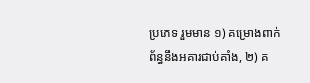ប្រភេទ រួមមាន ១) គម្រោងពាក់ព័ន្ធនឹងអគារជាប់គាំង, ២) គ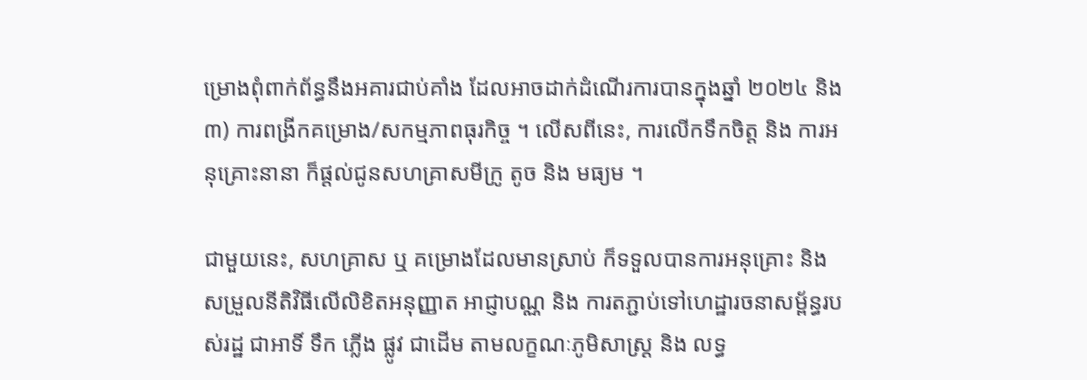ម្រោងពុំពាក់ព័ន្ធនឹងអគារជាប់គាំង ដែលអាចដាក់ដំណើរការបានក្នុងឆ្នាំ ២០២៤ និង ៣) ការពង្រីកគម្រោង/សកម្មភាពធុរកិច្ច ។ លើសពីនេះ, ការលើកទឹកចិត្ត និង ការអនុគ្រោះនានា ក៏ផ្តល់ជូនសហគ្រាសមីក្រូ តូច និង មធ្យម ។

ជាមួយនេះ, សហគ្រាស ឬ គម្រោងដែលមានស្រាប់ ក៏ទទួលបានការអនុគ្រោះ និង សម្រួលនីតិវិធីលើលិខិតអនុញ្ញាត អាជ្ញាបណ្ណ និង ការតភ្ជាប់ទៅហេដ្ឋារចនាសម្ព័ន្ធរបស់រដ្ឋ ជាអាទិ៍ ទឹក ភ្លើង ផ្លូវ ជាដើម តាមលក្ខណៈភូមិសាស្រ្ត និង លទ្ធ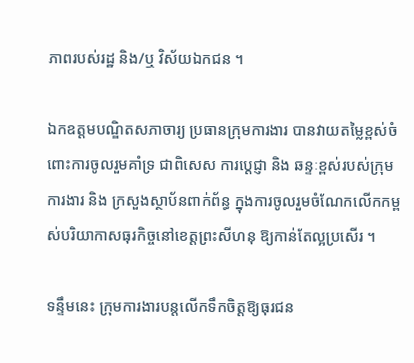ភាពរបស់រដ្ឋ និង/ឬ វិស័យឯកជន ។

ឯកឧត្តមបណ្ឌិតសភាចារ្យ ប្រធានក្រុមការងារ បានវាយតម្លៃខ្ពស់ចំពោះការចូលរួមគាំទ្រ ជាពិសេស ការប្តេជ្ញា និង ឆន្ទៈខ្ពស់របស់ក្រុមការងារ និង ក្រសួងស្ថាប័នពាក់ព័ន្ធ ក្នុងការចូលរួមចំណែកលើកកម្ពស់បរិយាកាសធុរកិច្ចនៅខេត្តព្រះសីហនុ ឱ្យកាន់តែល្អប្រសើរ ។

ទន្ទឹមនេះ ក្រុមការងារបន្តលើកទឹកចិត្តឱ្យធុរជន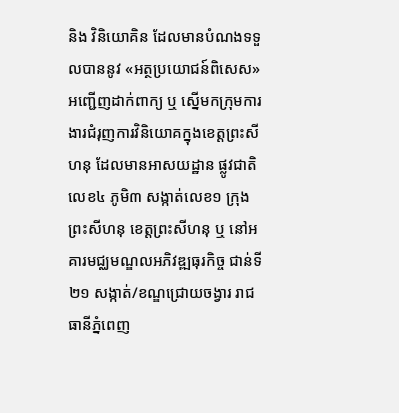និង វិនិយោគិន ដែលមានបំណងទទួលបាននូវ «អត្ថប្រយោជន៍ពិសេស» អញ្ជើញដាក់ពាក្យ ឬ ស្នើមកក្រុមការងារជំរុញការវិនិយោគក្នុងខេត្តព្រះសីហនុ ដែលមានអាសយដ្ឋាន ផ្លូវជាតិលេខ៤ ភូមិ៣ សង្កាត់លេខ១ ក្រុងព្រះសីហនុ ខេត្តព្រះសីហនុ ឬ នៅអគារមជ្ឈមណ្ឌលអភិវឌ្ឍធុរកិច្ច ជាន់ទី២១ សង្កាត់/ខណ្ឌជ្រោយចង្វារ រាជធានីភ្នំពេញ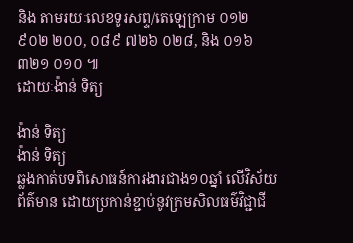និង តាមរយៈលេខទូរសព្ទ/តេឡេក្រាម ០១២ ៩០២ ២០០, ០៨៩ ៧២៦ ០២៨, និង ០១៦ ៣២១ ០១០ ៕
ដោយៈង៉ាន់ ទិត្យ

ង៉ាន់ ទិត្យ
ង៉ាន់ ទិត្យ
ឆ្លងកាត់បទពិសោធន៍ការងារជាង១០ឆ្នាំ លើវិស័យ ព័ត៌មាន ដោយប្រកាន់ខ្ជាប់នូវក្រមសិលធម៌វិជ្ជាជី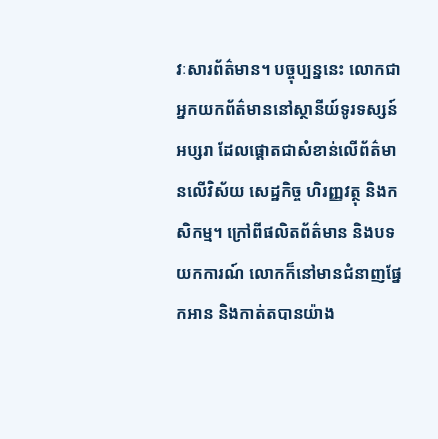វៈសារព័ត៌មាន។ បច្ចុប្បន្ននេះ លោកជាអ្នកយកព័ត៌មាននៅស្ថានីយ៍ទូរទស្សន៍អប្សរា ដែលផ្តោតជាសំខាន់លើព័ត៌មានលើវិស័យ សេដ្ឋកិច្ច ហិរញ្ញវត្ថុ និងកសិកម្ម។ ក្រៅពីផលិតព័ត៌មាន និងបទយកការណ៍ លោកក៏នៅមានជំនាញផ្នែកអាន និងកាត់តបានយ៉ាង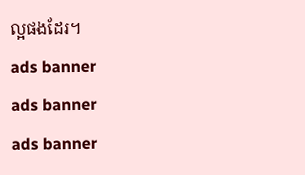ល្អផងដែរ។
ads banner
ads banner
ads banner